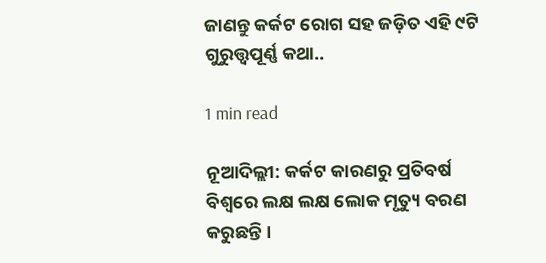ଜାଣନ୍ତୁ କର୍କଟ ରୋଗ ସହ ଜଡ଼ିତ ଏହି ୯ଟି ଗୁରୁତ୍ତ୍ୱପୂର୍ଣ୍ଣ କଥା..

1 min read

ନୂଆଦିଲ୍ଲୀ: କର୍କଟ କାରଣରୁ ପ୍ରତିବର୍ଷ ବିଶ୍ୱରେ ଲକ୍ଷ ଲକ୍ଷ ଲୋକ ମୃତ୍ୟୁ ବରଣ କରୁଛନ୍ତି ।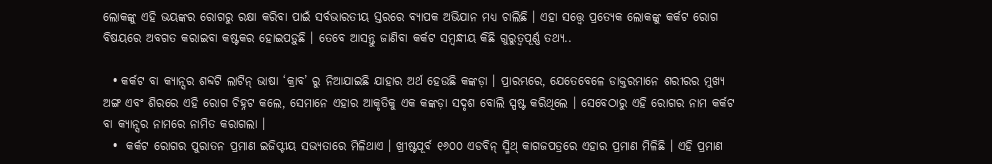ଲୋକଙ୍କୁ ଏହି ଭୟଙ୍କର ରୋଗରୁ ରକ୍ଷା କରିବା ପାଇଁ ସର୍ବଭାରତୀୟ ସ୍ତରରେ ବ୍ୟାପକ ଅଭିଯାନ ମଧ୍ୟ ଚାଲିଛି । ଏହା ସତ୍ତ୍ୱେ ପ୍ରତ୍ୟେକ ଲୋକଙ୍କୁ କର୍କଟ ରୋଗ ବିଷୟରେ ଅବଗତ କରାଇବା କଷ୍ଟକର ହୋଇପଡ଼ୁଛି । ତେବେ ଆସନ୍ତୁ ଜାଣିବା କର୍କଟ ସମ୍ବନ୍ଧୀୟ କିଛି ଗୁରୁତ୍ୱପୂର୍ଣ୍ଣ ତଥ୍ୟ..

  • କର୍କଟ ବା କ୍ୟାନ୍ସର ଶବ୍ଦଟି ଲାଟିନ୍ ଭାଷା ‘କ୍ରାବ’ ରୁ ନିଆଯାଇଛି ଯାହାର ଅର୍ଥ ହେଉଛି କଙ୍କଡ଼ା । ପ୍ରାରମ୍ଭରେ, ଯେତେବେଳେ ଡାକ୍ତରମାନେ ଶରୀରର ମୁଖ୍ୟ ଅଙ୍ଗ ଏବଂ ଶିରରେ ଏହି ରୋଗ ଚିହ୍ନଟ କଲେ, ସେମାନେ ଏହାର ଆକୃତିକୁ ଏକ କଙ୍କଡ଼ା ସଦୃଶ ବୋଲି ସ୍ପଷ୍ଟ କରିଥିଲେ । ସେବେଠାରୁ ଏହି ରୋଗର ନାମ କର୍କଟ ବା କ୍ୟାନ୍ସର ନାମରେ ନାମିତ କରାଗଲା ।
  •  କର୍କଟ ରୋଗର ପୁରାତନ ପ୍ରମାଣ ଇଜିପ୍ଟୀୟ ସଭ୍ୟତାରେ ମିଳିଥାଏ । ଖ୍ରୀଷ୍ଟପୂର୍ବ ୧୬୦୦ ଏଡବିନ୍ ସ୍ମିଥ୍ କାଗଜପତ୍ରରେ ଏହାର ପ୍ରମାଣ ମିଳିଛି । ଏହି ପ୍ରମାଣ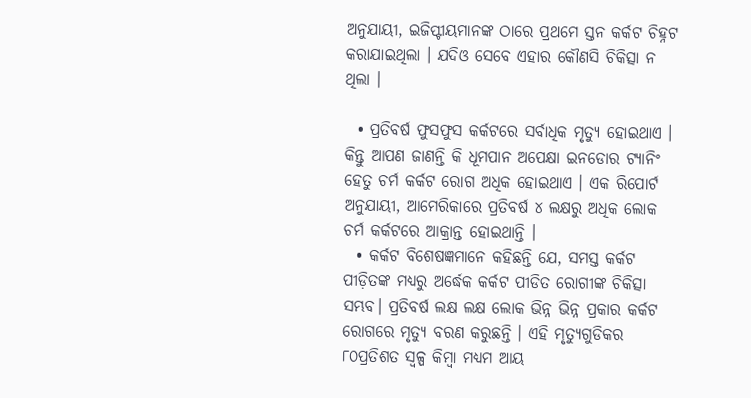ଅନୁଯାୟୀ, ଇଜିପ୍ଟୀୟମାନଙ୍କ ଠାରେ ପ୍ରଥମେ ସ୍ତନ କର୍କଟ ଚିହ୍ନଟ କରାଯାଇଥିଲା । ଯଦିଓ ସେବେ ଏହାର କୌଣସି ଚିକିତ୍ସା ନ ଥିଲା ।

  • ପ୍ରତିବର୍ଷ ଫୁସଫୁସ କର୍କଟରେ ସର୍ବାଧିକ ମୃତ୍ୟୁ ହୋଇଥାଏ । କିନ୍ତୁ ଆପଣ ଜାଣନ୍ତି କି ଧୂମପାନ ଅପେକ୍ଷା ଇନଡୋର ଟ୍ୟାନିଂ ହେତୁ ଚର୍ମ କର୍କଟ ରୋଗ ଅଧିକ ହୋଇଥାଏ । ଏକ ରିପୋର୍ଟ ଅନୁଯାୟୀ, ଆମେରିକାରେ ପ୍ରତିବର୍ଷ ୪ ଲକ୍ଷରୁ ଅଧିକ ଲୋକ ଚର୍ମ କର୍କଟରେ ଆକ୍ରାନ୍ତ ହୋଇଥାନ୍ତି ।
  • କର୍କଟ ବିଶେଷଜ୍ଞମାନେ କହିଛନ୍ତି ଯେ, ସମସ୍ତ କର୍କଟ ପୀଡ଼ିତଙ୍କ ମଧ୍ୟରୁ ଅର୍ଦ୍ଧେକ କର୍କଟ ପୀଡିତ ରୋଗୀଙ୍କ ଚିକିତ୍ସା ସମ୍ଭବ। ପ୍ରତିବର୍ଷ ଲକ୍ଷ ଲକ୍ଷ ଲୋକ ଭିନ୍ନ ଭିନ୍ନ ପ୍ରକାର କର୍କଟ ରୋଗରେ ମୃତ୍ୟୁ ବରଣ କରୁଛନ୍ତି । ଏହି ମୃତ୍ୟୁଗୁଡିକର ୮୦ପ୍ରତିଶତ ସ୍ୱଳ୍ପ କିମ୍ବା ମଧ୍ୟମ ଆୟ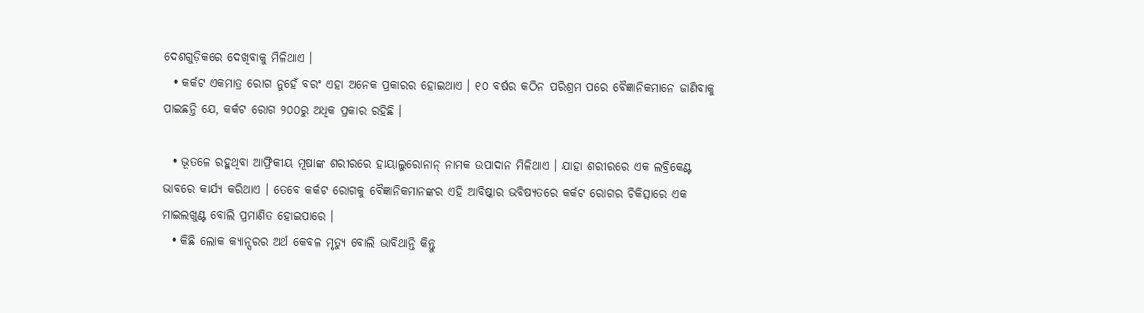ଦେଶଗୁଡ଼ିକରେ ଦେଖିବାକୁ ମିଳିଥାଏ ।
  • କର୍କଟ ଏକମାତ୍ର ରୋଗ ନୁହେଁ ବରଂ ଏହା ଅନେକ ପ୍ରକାରର ହୋଇଥାଏ । ୧୦ ବର୍ଷର କଠିନ ପରିଶ୍ରମ ପରେ ବୈଜ୍ଞାନିକମାନେ ଜାଣିବାକୁ ପାଇଛନ୍ତି ଯେ, କର୍କଟ ରୋଗ ୨୦୦ରୁ ଅଧିକ ପ୍ରକାର ରହିଛି ।

  • ଭୂତଳେ ରହୁଥିବା ଆଫ୍ରିକୀୟ ମୂଷାଙ୍କ ଶରୀରରେ ହାୟାଲୁରୋନାନ୍ ନାମକ ଉପାଦାନ ମିଳିଥାଏ । ଯାହା ଶରୀରରେ ଏକ ଲବ୍ରିକେଣ୍ଟ ଭାବରେ କାର୍ଯ୍ୟ କରିଥାଏ । ତେବେ କର୍କଟ ରୋଗକୁ ବୈଜ୍ଞାନିକମାନଙ୍କର ଏହି ଆବିଷ୍କାର ଭବିଷ୍ୟତରେ କର୍କଟ ରୋଗର ଚିକିତ୍ସାରେ ଏକ ମାଇଲଖୁଣ୍ଟ ବୋଲି ପ୍ରମାଣିତ ହୋଇପାରେ ।
  • କିଛି ଲୋକ କ୍ୟାନ୍ସରର ଅର୍ଥ କେବଳ ମୃତ୍ୟୁ ବୋଲି ଭାବିଥାନ୍ତି କିନ୍ତୁ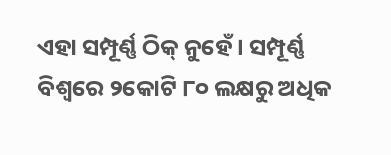ଏହା ସମ୍ପୂର୍ଣ୍ଣ ଠିକ୍ ନୁହେଁ । ସମ୍ପୂର୍ଣ୍ଣ ବିଶ୍ୱରେ ୨କୋଟି ୮୦ ଲକ୍ଷରୁ ଅଧିକ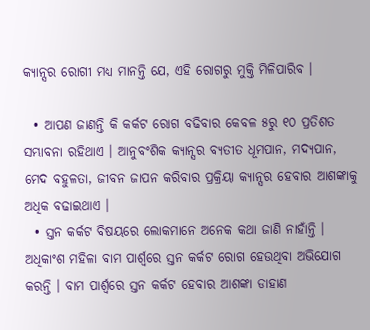କ୍ୟାନ୍ସର ରୋଗୀ ମଧ୍ୟ ମାନନ୍ତି ଯେ, ଏହି ରୋଗରୁ ମୁକ୍ତି ମିଳିପାରିବ ।

  • ଆପଣ ଜାଣନ୍ତି କି କର୍କଟ ରୋଗ ବଢିବାର କେବଳ ୫ରୁ ୧୦ ପ୍ରତିଶତ ସମ୍ଭାବନା ରହିଥାଏ । ଆନୁବଂଶିକ କ୍ୟାନ୍ସର ବ୍ୟତୀତ ଧୂମପାନ, ମଦ୍ୟପାନ, ମେଦ ବହୁଳତା, ଜୀବନ ଜାପନ କରିବାର ପ୍ରକ୍ରିୟା କ୍ୟାନ୍ସର ହେବାର ଆଶଙ୍କାକୁ ଅଧିକ ବଢାଇଥାଏ ।
  • ସ୍ତନ କର୍କଟ ବିଷୟରେ ଲୋକମାନେ ଅନେକ କଥା ଜାଣି ନାହାଁନ୍ତି । ଅଧିକାଂଶ ମହିଳା ବାମ ପାର୍ଶ୍ୱରେ ସ୍ତନ କର୍କଟ ରୋଗ ହେଉଥିବା ଅଭିଯୋଗ କରନ୍ତି । ବାମ ପାର୍ଶ୍ୱରେ ସ୍ତନ କର୍କଟ ହେବାର ଆଶଙ୍କା ଡାହାଣ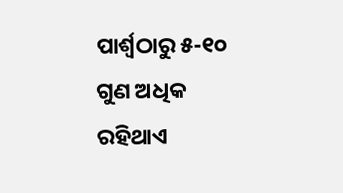ପାର୍ଶ୍ୱଠାରୁ ୫-୧୦ ଗୁଣ ଅଧିକ ରହିଥାଏ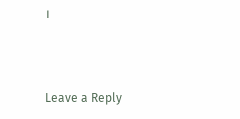।



Leave a Reply